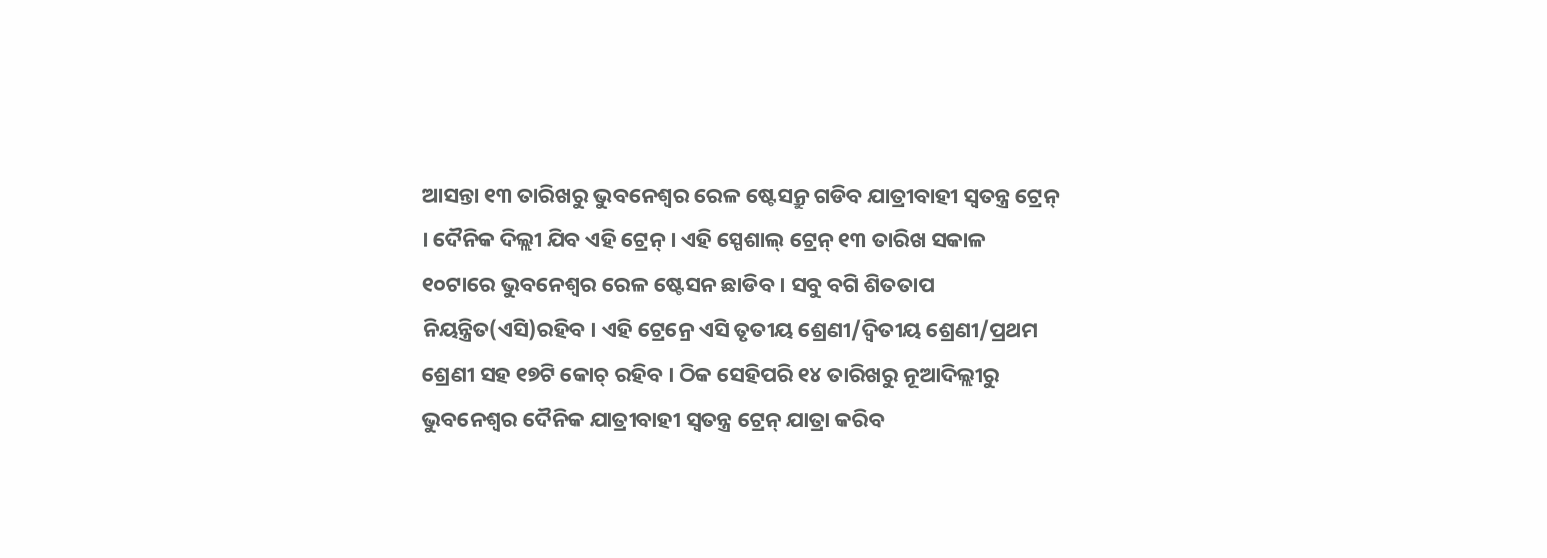ଆସନ୍ତା ୧୩ ତାରିଖରୁ ଭୁବନେଶ୍ୱର ରେଳ ଷ୍ଟେସନ୍ରୁ ଗଡିବ ଯାତ୍ରୀବାହୀ ସ୍ୱତନ୍ତ୍ର ଟ୍ରେନ୍ । ଦୈନିକ ଦିଲ୍ଲୀ ଯିବ ଏହି ଟ୍ରେନ୍ । ଏହି ସ୍ପେଶାଲ୍ ଟ୍ରେନ୍ ୧୩ ତାରିଖ ସକାଳ ୧୦ଟାରେ ଭୁବନେଶ୍ୱର ରେଳ ଷ୍ଟେସନ ଛାଡିବ । ସବୁ ବଗି ଶିତତାପ ନିୟନ୍ତ୍ରିତ(ଏସି)ରହିବ । ଏହି ଟ୍ରେନ୍ରେ ଏସି ତୃତୀୟ ଶ୍ରେଣୀ/ଦ୍ୱିତୀୟ ଶ୍ରେଣୀ/ପ୍ରଥମ ଶ୍ରେଣୀ ସହ ୧୭ଟି କୋଚ୍ ରହିବ । ଠିକ ସେହିପରି ୧୪ ତାରିଖରୁ ନୂଆଦିଲ୍ଲୀରୁ ଭୁବନେଶ୍ୱର ଦୈନିକ ଯାତ୍ରୀବାହୀ ସ୍ୱତନ୍ତ୍ର ଟ୍ରେନ୍ ଯାତ୍ରା କରିବ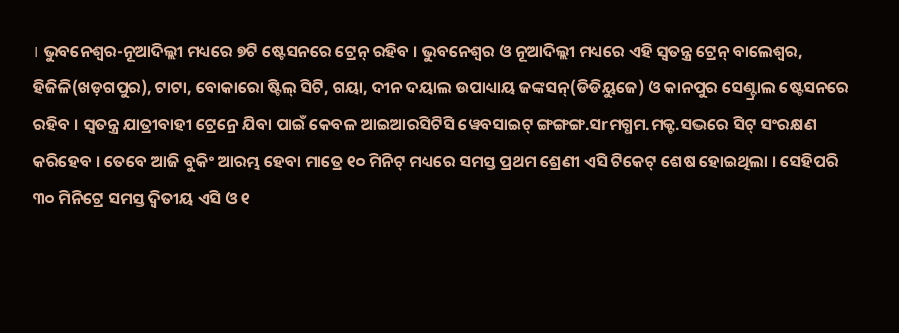। ଭୁବନେଶ୍ୱର-ନୂଆଦିଲ୍ଲୀ ମଧ୍ୟରେ ୭ଟି ଷ୍ଟେସନରେ ଟ୍ରେନ୍ ରହିବ । ଭୁବନେଶ୍ୱର ଓ ନୂଆଦିଲ୍ଲୀ ମଧ୍ୟରେ ଏହି ସ୍ୱତନ୍ତ୍ର ଟ୍ରେନ୍ ବାଲେଶ୍ୱର, ହିଜିଳି(ଖଡ଼ଗପୁର), ଟାଟା, ବୋକାରୋ ଷ୍ଟିଲ୍ ସିଟି, ଗୟା, ଦୀନ ଦୟାଲ ଉପାଧ୍ୟାୟ ଜଙ୍କସନ୍(ଡିଡିୟୁଜେ) ଓ କାନପୁର ସେଣ୍ଟ୍ରାଲ ଷ୍ଟେସନରେ ରହିବ । ସ୍ୱତନ୍ତ୍ର ଯାତ୍ରୀବାହୀ ଟ୍ରେନ୍ରେ ଯିବା ପାଇଁ କେବଳ ଆଇଆରସିଟିସି ୱେବସାଇଟ୍ ଙ୍ଗଙ୍ଗଙ୍ଗ.ସrମଗ୍ଧମ.ମକ୍ଟ.ସଦ୍ଭରେ ସିଟ୍ ସଂରକ୍ଷଣ କରିହେବ । ତେବେ ଆଜି ବୁକିଂ ଆରମ୍ଭ ହେବା ମାତ୍ରେ ୧୦ ମିନିଟ୍ ମଧ୍ୟରେ ସମସ୍ତ ପ୍ରଥମ ଶ୍ରେଣୀ ଏସି ଟିକେଟ୍ ଶେଷ ହୋଇଥିଲା । ସେହିପରି ୩୦ ମିନିଟ୍ରେ ସମସ୍ତ ଦ୍ୱିତୀୟ ଏସି ଓ ୧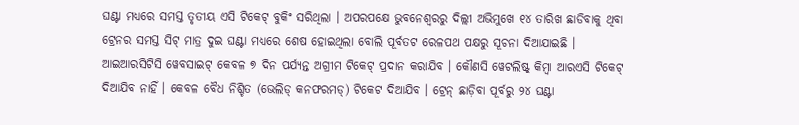ଘଣ୍ଟା ମଧ୍ୟରେ ସମସ୍ତ ତୃତୀୟ ଏସି ଟିକେଟ୍ ବୁକିଂ ସରିଥିଲା । ଅପରପକ୍ଷେ ଭୁବନେଶ୍ୱରରୁ ଦିଲ୍ଲୀ ଅଭିମୁଖେ ୧୪ ତାରିଖ ଛାଡିବାକୁ ଥିବା ଟ୍ରେନର ସମସ୍ତ ସିଟ୍ ମାତ୍ର ଦୁଇ ଘଣ୍ଟା ମଧ୍ୟରେ ଶେଷ ହୋଇଥିଲା ବୋଲି ପୂର୍ବତଟ ରେଳପଥ ପକ୍ଷରୁ ସୂଚନା ଦିଆଯାଇଛି ।
ଆଇଆରସିଟିସି ୱେବସାଇଟ୍ କେବଳ ୭ ଦିନ ପର୍ଯ୍ୟନ୍ତ ଅଗ୍ରୀମ ଟିକେଟ୍ ପ୍ରଦାନ କରାଯିବ । କୌଣସି ୱେଟଲିଷ୍ଟ୍ କିମ୍ୱା ଆରଏସି ଟିକେଟ୍ ଦିଆଯିବ ନାହିଁ । କେବଳ ବୈଧ ନିଶ୍ଚିତ (ଭେଲିଡ୍ କନଫରମଡ୍) ଟିକେଟ ଦିଆଯିବ । ଟ୍ରେନ୍ ଛାଡ଼ିବା ପୂର୍ବରୁ ୨୪ ଘଣ୍ଟା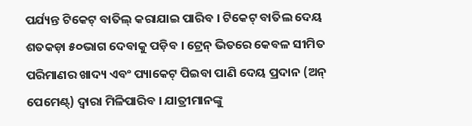ପର୍ଯ୍ୟନ୍ତ ଟିକେଟ୍ ବାତିଲ୍ କରାଯାଇ ପାରିବ । ଟିକେଟ୍ ବାତିଲ ଦେୟ ଶତକଡ଼ା ୫୦ଭାଗ ଦେବାକୁ ପଡ଼ିବ । ଟ୍ରେନ୍ ଭିତରେ କେବଳ ସୀମିତ ପରିମାଣର ଖାଦ୍ୟ ଏବଂ ପ୍ୟାକେଟ୍ ପିଇବା ପାଣି ଦେୟ ପ୍ରଦାନ (ଅନ୍ ପେମେଣ୍ଟ୍) ଦ୍ୱାରା ମିଳିପାରିବ । ଯାତ୍ରୀମାନଙ୍କୁ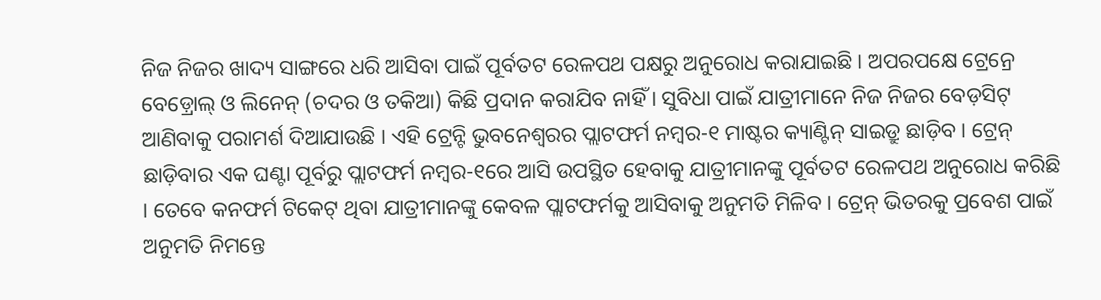ନିଜ ନିଜର ଖାଦ୍ୟ ସାଙ୍ଗରେ ଧରି ଆସିବା ପାଇଁ ପୂର୍ବତଟ ରେଳପଥ ପକ୍ଷରୁ ଅନୁରୋଧ କରାଯାଇଛି । ଅପରପକ୍ଷେ ଟ୍ରେନ୍ରେ ବେଡ଼୍ରୋଲ୍ ଓ ଲିନେନ୍ (ଚଦର ଓ ତକିଆ) କିଛି ପ୍ରଦାନ କରାଯିବ ନାହିଁ । ସୁବିଧା ପାଇଁ ଯାତ୍ରୀମାନେ ନିଜ ନିଜର ବେଡ଼ସିଟ୍ ଆଣିବାକୁ ପରାମର୍ଶ ଦିଆଯାଉଛି । ଏହି ଟ୍ରେନ୍ଟି ଭୁବନେଶ୍ୱରର ପ୍ଲାଟଫର୍ମ ନମ୍ୱର-୧ ମାଷ୍ଟର କ୍ୟାଣ୍ଟିନ୍ ସାଇଡ୍ରୁ ଛାଡ଼ିବ । ଟ୍ରେନ୍ ଛାଡ଼ିବାର ଏକ ଘଣ୍ଟା ପୂର୍ବରୁ ପ୍ଲାଟଫର୍ମ ନମ୍ୱର-୧ରେ ଆସି ଉପସ୍ଥିତ ହେବାକୁ ଯାତ୍ରୀମାନଙ୍କୁ ପୂର୍ବତଟ ରେଳପଥ ଅନୁରୋଧ କରିଛି । ତେବେ କନଫର୍ମ ଟିକେଟ୍ ଥିବା ଯାତ୍ରୀମାନଙ୍କୁ କେବଳ ପ୍ଲାଟଫର୍ମକୁ ଆସିବାକୁ ଅନୁମତି ମିଳିବ । ଟ୍ରେନ୍ ଭିତରକୁ ପ୍ରବେଶ ପାଇଁ ଅନୁମତି ନିମନ୍ତେ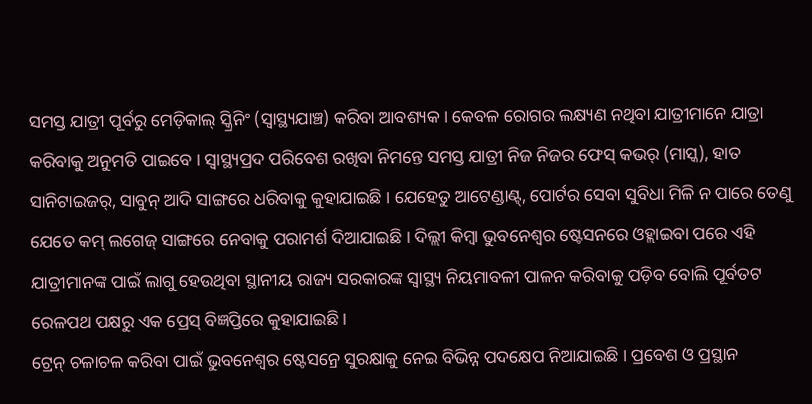ସମସ୍ତ ଯାତ୍ରୀ ପୂର୍ବରୁ ମେଡ଼ିକାଲ୍ ସ୍କ୍ରିନିଂ (ସ୍ୱାସ୍ଥ୍ୟଯାଞ୍ଚ) କରିବା ଆବଶ୍ୟକ । କେବଳ ରୋଗର ଲକ୍ଷ୍ୟଣ ନଥିବା ଯାତ୍ରୀମାନେ ଯାତ୍ରା କରିବାକୁ ଅନୁମତି ପାଇବେ । ସ୍ୱାସ୍ଥ୍ୟପ୍ରଦ ପରିବେଶ ରଖିବା ନିମନ୍ତେ ସମସ୍ତ ଯାତ୍ରୀ ନିଜ ନିଜର ଫେସ୍ କଭର୍ (ମାସ୍କ), ହାତ ସାନିଟାଇଜର୍, ସାବୁନ୍ ଆଦି ସାଙ୍ଗରେ ଧରିବାକୁ କୁହାଯାଇଛି । ଯେହେତୁ ଆଟେଣ୍ଡାଣ୍ଟ୍, ପୋର୍ଟର ସେବା ସୁବିଧା ମିଳି ନ ପାରେ ତେଣୁ ଯେତେ କମ୍ ଲଗେଜ୍ ସାଙ୍ଗରେ ନେବାକୁ ପରାମର୍ଶ ଦିଆଯାଇଛି । ଦିଲ୍ଲୀ କିମ୍ବା ଭୁବନେଶ୍ୱର ଷ୍ଟେସନରେ ଓହ୍ଲାଇବା ପରେ ଏହି ଯାତ୍ରୀମାନଙ୍କ ପାଇଁ ଲାଗୁ ହେଉଥିବା ସ୍ଥାନୀୟ ରାଜ୍ୟ ସରକାରଙ୍କ ସ୍ୱାସ୍ଥ୍ୟ ନିୟମାବଳୀ ପାଳନ କରିବାକୁ ପଡ଼ିବ ବୋଲି ପୂର୍ବତଟ ରେଳପଥ ପକ୍ଷରୁ ଏକ ପ୍ରେସ୍ ବିଜ୍ଞପ୍ତିରେ କୁହାଯାଇଛି ।
ଟ୍ରେନ୍ ଚଳାଚଳ କରିବା ପାଇଁ ଭୁବନେଶ୍ୱର ଷ୍ଟେସନ୍ରେ ସୁରକ୍ଷାକୁ ନେଇ ବିଭିନ୍ନ ପଦକ୍ଷେପ ନିଆଯାଇଛି । ପ୍ରବେଶ ଓ ପ୍ରସ୍ଥାନ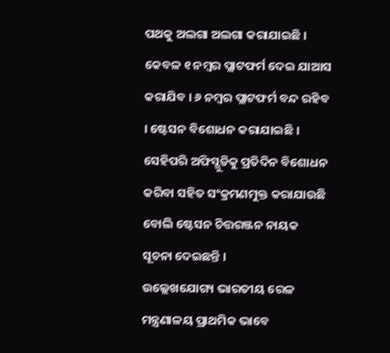ପଥକୁ ଅଲଗା ଅଲଗା କରାଯାଇଛି । କେବଳ ୧ ନମ୍ବର ପ୍ଲାଟଫର୍ମ ଦେଇ ଯାଆସ କରାଯିବ । ୬ ନମ୍ବର ପ୍ଲାଟଫର୍ମ ବନ୍ଦ ରହିବ । ଷ୍ଟେସନ ବିଶୋଧନ କରାଯାଇଛି । ସେହିପରି ଅଫିସ୍ଗୁଡିକୁ ପ୍ରତିଦିନ ବିଶୋଧନ କରିବା ସହିତ ସଂକ୍ରମଣମୁକ୍ତ କରାଯାଉଛି ବୋଲି ଷ୍ଟେସନ ଚିତ୍ତରଞ୍ଜନ ନାୟକ ସୂଚନା ଦେଇଛନ୍ତି ।
ଉଲ୍ଲେଖଯୋଗ୍ୟ ଭାରତୀୟ ରେଳ ମନ୍ତ୍ରଣାଳୟ ପ୍ରାଥମିକ ଭାବେ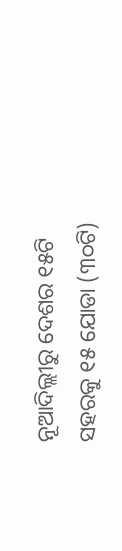ନୂଆଦିଲ୍ଲୀରୁ ଦେଶର ୧୫ଟି ସହରକୁ ୧୫ ଯୋଡା (୩୦ଟି)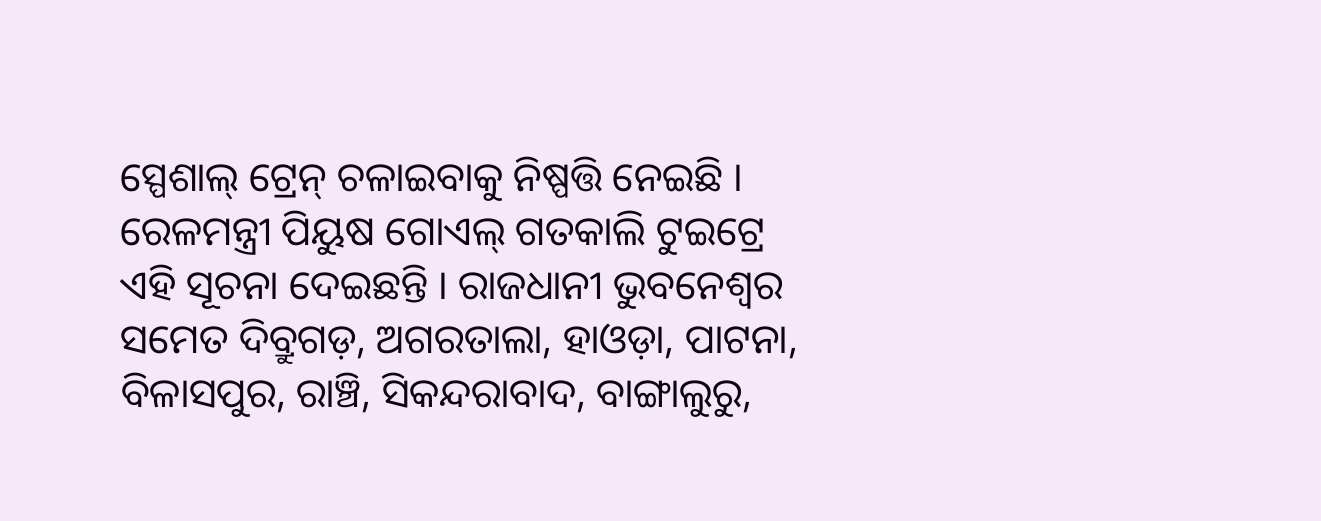ସ୍ପେଶାଲ୍ ଟ୍ରେନ୍ ଚଳାଇବାକୁ ନିଷ୍ପତ୍ତି ନେଇଛି । ରେଳମନ୍ତ୍ରୀ ପିୟୁଷ ଗୋଏଲ୍ ଗତକାଲି ଟୁଇଟ୍ରେ ଏହି ସୂଚନା ଦେଇଛନ୍ତି । ରାଜଧାନୀ ଭୁବନେଶ୍ୱର ସମେତ ଦିବ୍ରୁଗଡ଼, ଅଗରତାଲା, ହାଓଡ଼ା, ପାଟନା, ବିଳାସପୁର, ରାଞ୍ଚି, ସିକନ୍ଦରାବାଦ, ବାଙ୍ଗାଲୁରୁ,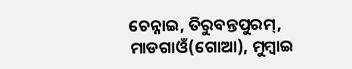ଚେନ୍ନାଇ, ତିରୁବନ୍ତପୁରମ୍, ମାଡଗାଓଁ(ଗୋଆ), ମୁମ୍ବାଇ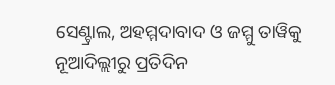ସେଣ୍ଟ୍ରାଲ, ଅହମ୍ମଦାବାଦ ଓ ଜମ୍ମୁ ତାୱିକୁ ନୂଆଦିଲ୍ଲୀରୁ ପ୍ରତିଦିନ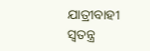ଯାତ୍ରୀବାହୀ ସ୍ୱତନ୍ତ୍ର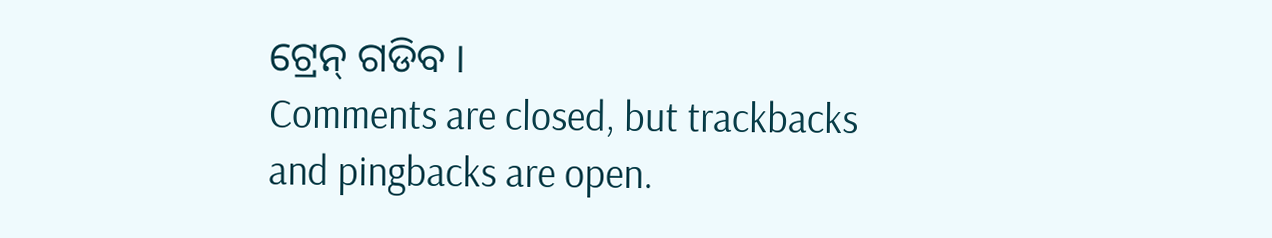ଟ୍ରେନ୍ ଗଡିବ ।
Comments are closed, but trackbacks and pingbacks are open.